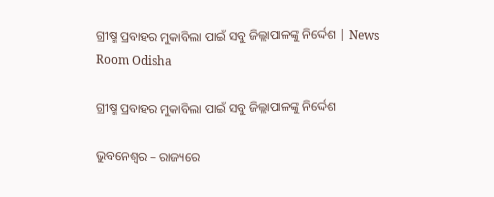ଗ୍ରୀଷ୍ମ ପ୍ରବାହର ମୁକାବିଲା ପାଇଁ ସବୁ ଜିଲ୍ଲାପାଳଙ୍କୁ ନିର୍ଦ୍ଦେଶ | News Room Odisha

ଗ୍ରୀଷ୍ମ ପ୍ରବାହର ମୁକାବିଲା ପାଇଁ ସବୁ ଜିଲ୍ଲାପାଳଙ୍କୁ ନିର୍ଦ୍ଦେଶ

ଭୁବନେଶ୍ୱର – ରାଜ୍ୟରେ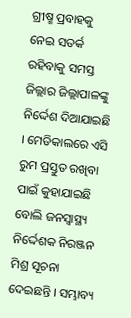ଗ୍ରୀଷ୍ମ ପ୍ରବାହକୁ ନେଇ ସତର୍କ ରହିବାକୁ ସମସ୍ତ ଜିଲ୍ଲାର ଜିଲ୍ଲାପାଳଙ୍କୁ ନିର୍ଦ୍ଦେଶ ଦିଆଯାଇଛି । ମେଡିକାଲରେ ଏସି ରୁମ ପ୍ରସ୍ତୁତ ରଖିବା ପାଇଁ କୁହାଯାଇଛି ବୋଲି ଜନସ୍ୱାସ୍ଥ୍ୟ ନିର୍ଦ୍ଦେଶକ ନିରଞ୍ଜନ ମିଶ୍ର ସୂଚନା ଦେଇଛନ୍ତି । ସମ୍ଭାବ୍ୟ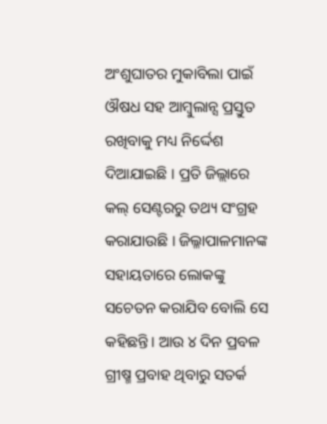ଅଂଶୁଘାତର ମୁକାବିଲା ପାଇଁ ଔଷଧ ସହ ଆମ୍ବୁଲାନ୍ସ ପ୍ରସ୍ତୁତ ରଖିବାକୁ ମଧ୍ୟ ନିର୍ଦ୍ଦେଶ ଦିଆଯାଇଛି । ପ୍ରତି ଜିଲ୍ଲାରେ କଲ୍‌ ସେଣ୍ଟରରୁ ତଥ୍ୟ ସଂଗ୍ରହ କରାଯାଉଛି । ଜିଲ୍ଳାପାଳମାନଙ୍କ ସହାୟତାରେ ଲୋକଙ୍କୁ ସଚେତନ କରାଯିବ ବୋଲି ସେ କହିଛନ୍ତି। ଆଉ ୪ ଦିନ ପ୍ରବଳ ଗ୍ରୀଷ୍ମ ପ୍ରବାହ ଥିବାରୁ ସତର୍କ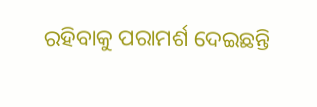ରହିବାକୁ ପରାମର୍ଶ ଦେଇଛନ୍ତି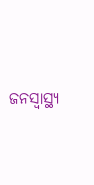ଜନସ୍ୱାସ୍ଥ୍ୟ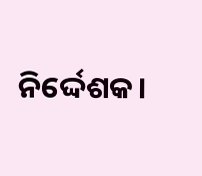ନିର୍ଦ୍ଦେଶକ।